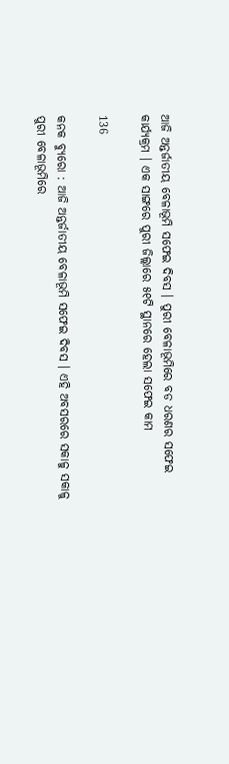ଆଜି ଅନ୍ତର୍ଜାତୀୟ ବେଳାଭୂମି ସଫେଇ ଦିବସ । ପୁରୀ ବେଳାଭୂମିରେ ବଡ ଧରଣର ସଫେଇ କାର୍ଯ୍ୟକ୍ରମ । ଏକ ସାଙ୍ଗରେ ପୁରୀ ଜିଲ୍ଲାରେ ୫୧ଟି ସ୍ଥାନରେ ହେଲା ସଫେଇ କାମ

136

କନକ ବ୍ୟୁରୋ : ଆଜି ଅନ୍ତର୍ଜାତୀୟ ବେଳାଭୂମି ସଫେଇ ଦିବସ । ଏହି ଅବସରରେ ସକାଳୁ ସକାଳୁ ପୁରୀ ବେଳାଭୂମିରେ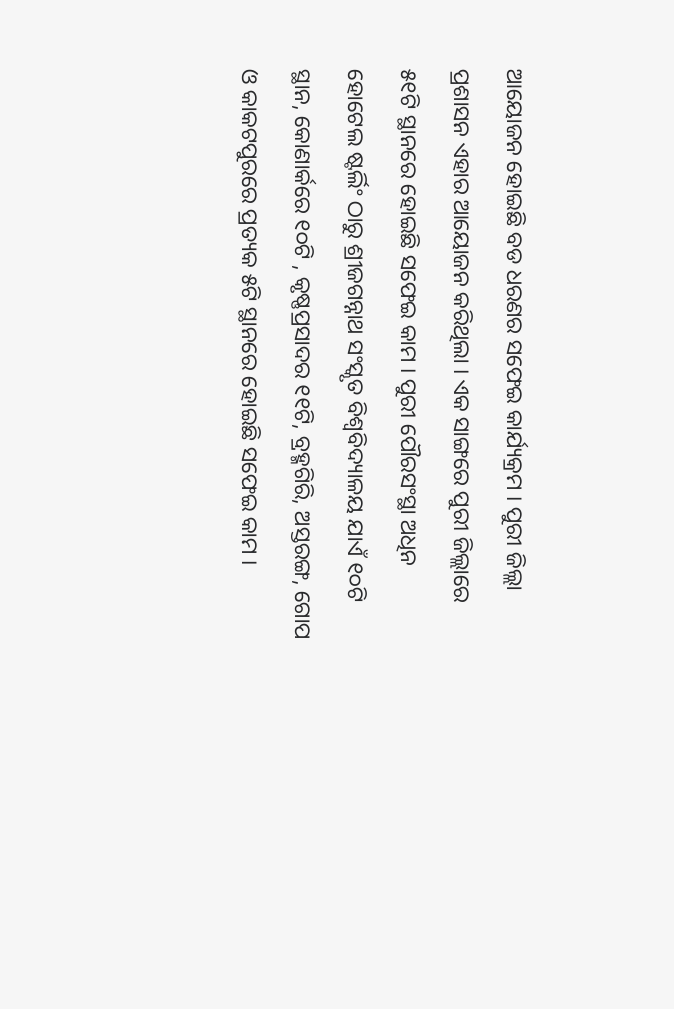ଆୟୋଜନ ହୋଇଛି ବଡ ଧରଣର ସଫେଇ କାର୍ଯ୍ୟକ୍ରମ । ପୁରୀ ଜିଲ୍ଲା ପ୍ରଶାସନ ଏହାର ଆୟୋଜନ କରିଥିଲା । ଏକ ସାଙ୍ଗରେ ପୁରୀ ଜିଲ୍ଲାରେ ୫୧ଟି ସ୍ଥାନରେ ହୋଇଛି ସଫେଇ କାମ । ପୁରୀ ପୌରସଂସ୍ଥା ଅଧିନ ହୋଟେଲ ଷ୍ଟର୍ଲିଂ ଠାରୁ ଶ୍ରୀଜଗନ୍ନାଥ ସଂସ୍କୃତ ବିଶ୍ୱବିଦ୍ୟାଳୟ ଯାଏଁ ୧୦ଟି ସ୍ଥାନ, କୋଣାର୍କରେ ୧୦ଟି , କୃଷ୍ଣପ୍ରସାଦର ୧୧ଟି, ବ୍ରହ୍ମଗିରି, ଅସ୍ତରଙ୍ଗ, ଗୋପ ଓ କାକଟପୁରରେ ପ୍ରତ୍ୟକ ୫ଟି ସ୍ଥାନରେ ହୋଇଛି ସଫେଇ କାମ ।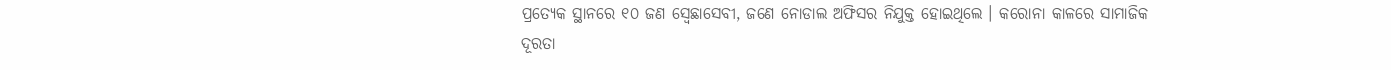ପ୍ରତ୍ୟେକ ସ୍ଥାନରେ ୧୦ ଜଣ ସ୍ୱେଛାସେବୀ, ଜଣେ ନୋଡାଲ ଅଫିସର ନିଯୁକ୍ତ ହୋଇଥିଲେ । କରୋନା କାଳରେ ସାମାଜିକ ଦୂରତା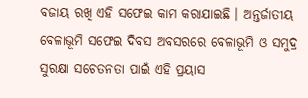ବଜାୟ ରଖି ଏହି ସଫେଇ କାମ କରାଯାଇଛି । ଅନ୍ତର୍ଜାତୀୟ ବେଳାଭୂମି ସଫେଇ ଦିବସ ଅବସରରେ ବେଳାଭୂମି ଓ ସମୁଦ୍ର ସୁରକ୍ଷା ସଚେତନତା ପାଇଁ ଏହି ପ୍ରୟାସ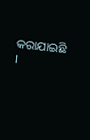କରାଯାଇଛି ।